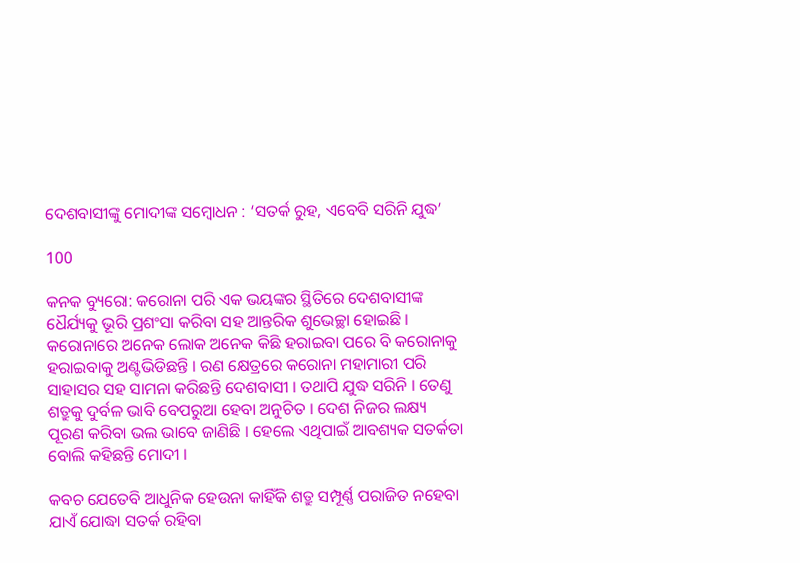ଦେଶବାସୀଙ୍କୁ ମୋଦୀଙ୍କ ସମ୍ବୋଧନ : ‘ସତର୍କ ରୁହ, ଏବେବି ସରିନି ଯୁଦ୍ଧ’

100

କନକ ବ୍ୟୁରୋ: କରୋନା ପରି ଏକ ଭୟଙ୍କର ସ୍ଥିତିରେ ଦେଶବାସୀଙ୍କ ଧୈର୍ଯ୍ୟକୁ ଭୂରି ପ୍ରଶଂସା କରିବା ସହ ଆନ୍ତରିକ ଶୁଭେଚ୍ଛା ହୋଇଛି । କରୋନାରେ ଅନେକ ଲୋକ ଅନେକ କିଛି ହରାଇବା ପରେ ବି କରୋନାକୁ ହରାଇବାକୁ ଅଣ୍ଟଭିଡିଛନ୍ତି । ରଣ କ୍ଷେତ୍ରରେ କରୋନା ମହାମାରୀ ପରି ସାହାସର ସହ ସାମନା କରିଛନ୍ତି ଦେଶବାସୀ । ତଥାପି ଯୁଦ୍ଧ ସରିନି । ତେଣୁ ଶତ୍ରୁକୁ ଦୁର୍ବଳ ଭାବି ବେପରୁଆ ହେବା ଅନୁଚିତ । ଦେଶ ନିଜର ଲକ୍ଷ୍ୟ ପୂରଣ କରିବା ଭଲ ଭାବେ ଜାଣିଛି । ହେଲେ ଏଥିପାଇଁ ଆବଶ୍ୟକ ସତର୍କତା ବୋଲି କହିଛନ୍ତି ମୋଦୀ ।

କବଚ ଯେତେବି ଆଧୁନିକ ହେଉନା କାହିଁକି ଶତ୍ରୁ ସମ୍ପୂର୍ଣ୍ଣ ପରାଜିତ ନହେବା ଯାଏଁ ଯୋଦ୍ଧା ସତର୍କ ରହିବା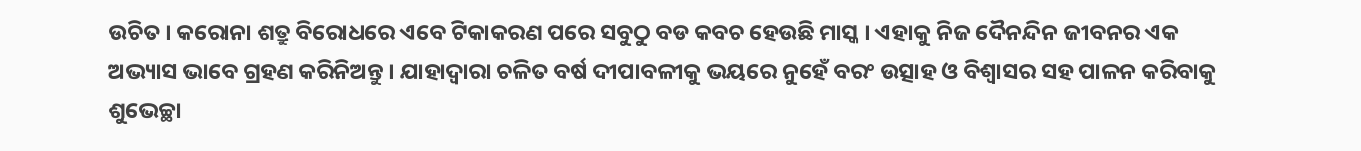ଉଚିତ । କରୋନା ଶତ୍ରୁ ବିରୋଧରେ ଏବେ ଟିକାକରଣ ପରେ ସବୁଠୁ ବଡ କବଚ ହେଉଛି ମାସ୍କ । ଏହାକୁ ନିଜ ଦୈନନ୍ଦିନ ଜୀବନର ଏକ ଅଭ୍ୟାସ ଭାବେ ଗ୍ରହଣ କରିନିଅନ୍ତୁ । ଯାହାଦ୍ୱାରା ଚଳିତ ବର୍ଷ ଦୀପାବଳୀକୁ ଭୟରେ ନୁହେଁ ବରଂ ଉତ୍ସାହ ଓ ବିଶ୍ୱାସର ସହ ପାଳନ କରିବାକୁ ଶୁଭେଚ୍ଛା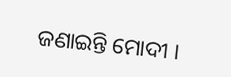ଜଣାଇନ୍ତି ମୋଦୀ ।